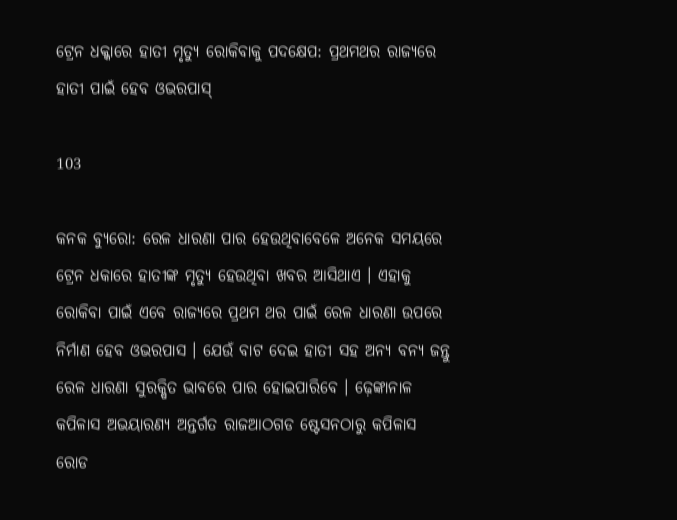ଟ୍ରେନ ଧକ୍କାରେ ହାତୀ ମୃତ୍ୟୁ ରୋକିବାକୁ ପଦକ୍ଷେପ: ପ୍ରଥମଥର ରାଜ୍ୟରେ ହାତୀ ପାଇଁ ହେବ ଓଭରପାସ୍

103

କନକ ବ୍ୟୁରୋ: ରେଳ ଧାରଣା ପାର ହେଉଥିବାବେଳେ ଅନେକ ସମୟରେ ଟ୍ରେନ ଧକାରେ ହାତୀଙ୍କ ମୃତ୍ୟୁ ହେଉଥିବା ଖବର ଆସିଥାଏ । ଏହାକୁ ରୋକିବା ପାଇଁ ଏବେ ରାଜ୍ୟରେ ପ୍ରଥମ ଥର ପାଇଁ ରେଳ ଧାରଣା ଉପରେ ନିର୍ମାଣ ହେବ ଓଭରପାସ । ଯେଉଁ ବାଟ ଦେଇ ହାତୀ ସହ ଅନ୍ୟ ବନ୍ୟ ଜନ୍ତୁ ରେଳ ଧାରଣା ସୁରକ୍ଷିତ ଭାବରେ ପାର ହୋଇପାରିବେ । ଢ଼େଙ୍କାନାଳ କପିଳାସ ଅଭୟାରଣ୍ୟ ଅନ୍ତର୍ଗତ ରାଜଆଠଗଡ ଷ୍ଟେସନଠାରୁ କପିଳାସ ରୋଡ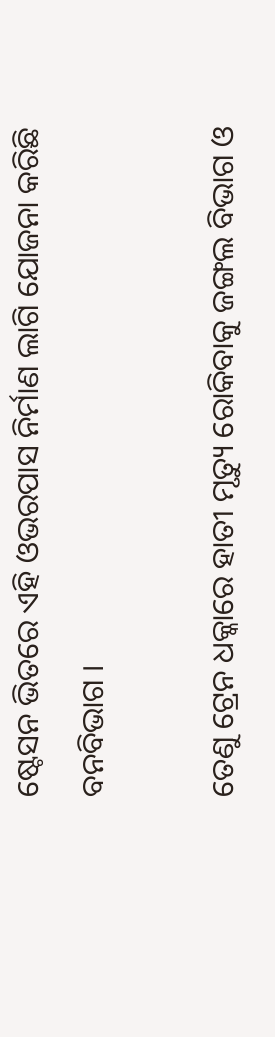ଷ୍ଟେସନ ଭିତରେ ଏହି ଓଭରପାସ ନିର୍ମାଣ ଲାଗି ଯୋଜନା କରିଛି ବନବିଭାଗ ।

ତେଣୁ ଟ୍ରେନ ଧକ୍କାରେ ହାତୀ ମୃତ୍ୟୁ ରୋକିବାକୁ ଜଙ୍ଗଲ ବିଭାଗ ଓ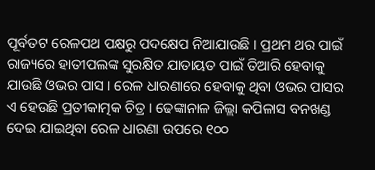ପୂର୍ବତଟ ରେଳପଥ ପକ୍ଷରୁ ପଦକ୍ଷେପ ନିଆଯାଉଛି । ପ୍ରଥମ ଥର ପାଇଁ ରାଜ୍ୟରେ ହାତୀପଲଙ୍କ ସୁରକ୍ଷିତ ଯାତାୟତ ପାଇଁ ତିଆରି ହେବାକୁ ଯାଉଛି ଓଭର ପାସ । ରେଳ ଧାରଣାରେ ହେବାକୁ ଥିବା ଓଭର ପାସର ଏ ହେଉଛି ପ୍ରତୀକାତ୍ମକ ଚିତ୍ର । ଢେଙ୍କାନାଳ ଜିଲ୍ଲା କପିଳାସ ବନଖଣ୍ଡ ଦେଇ ଯାଇଥିବା ରେଳ ଧାରଣା ଉପରେ ୧୦୦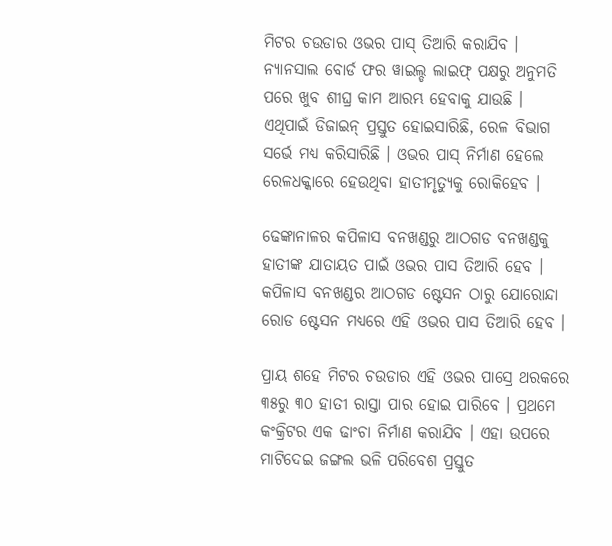ମିଟର ଚଉଡାର ଓଭର ପାସ୍ ତିଆରି କରାଯିବ । ନ୍ୟାନସାଲ ବୋର୍ଡ ଫର ୱାଇଲ୍ଡ ଲାଇଫ୍ ପକ୍ଷରୁ ଅନୁମତି ପରେ ଖୁବ ଶୀଘ୍ର କାମ ଆରମ୍ଭ ହେବାକୁ ଯାଉଛି । ଏଥିପାଇଁ ଡିଜାଇନ୍ ପ୍ରସ୍ତୁତ ହୋଇସାରିଛି, ରେଳ ବିଭାଗ ସର୍ଭେ ମଧ୍ୟ କରିସାରିଛି । ଓଭର ପାସ୍ ନିର୍ମାଣ ହେଲେ ରେଳଧକ୍କାରେ ହେଉଥିବା ହାତୀମୃତ୍ୟୁକୁ ରୋକିହେବ ।

ଢେଙ୍କାନାଳର କପିଳାସ ବନଖଣ୍ଡରୁ ଆଠଗଡ ବନଖଣ୍ଡକୁ ହାତୀଙ୍କ ଯାତାୟତ ପାଇଁ ଓଭର ପାସ ତିଆରି ହେବ । କପିଳାସ ବନଖଣ୍ଡର ଆଠଗଡ ଷ୍ଟେସନ ଠାରୁ ଯୋରୋନ୍ଦା ରୋଡ ଷ୍ଟେସନ ମଧ୍ୟରେ ଏହି ଓଭର ପାସ ତିଆରି ହେବ ।

ପ୍ରାୟ ଶହେ ମିଟର ଚଉଡାର ଏହି ଓଭର ପାସ୍ରେ ଥରକରେ ୩୫ରୁ ୩୦ ହାତୀ ରାସ୍ତା ପାର ହୋଇ ପାରିବେ । ପ୍ରଥମେ କଂକ୍ରିଟର ଏକ ଢାଂଚା ନିର୍ମାଣ କରାଯିବ । ଏହା ଉପରେ ମାଟିଦେଇ ଜଙ୍ଗଲ ଭଳି ପରିବେଶ ପ୍ରସ୍ତୁତ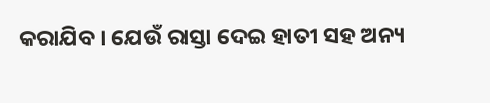କରାଯିବ । ଯେଉଁ ରାସ୍ତା ଦେଇ ହାତୀ ସହ ଅନ୍ୟ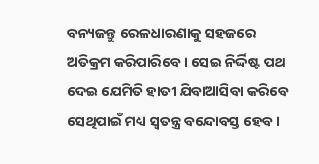ବନ୍ୟଜନ୍ତୁ ରେଳଧାରଣାକୁ ସହଜରେ ଅତିକ୍ରମ କରିପାରିବେ । ସେଇ ନିର୍ଦ୍ଦିଷ୍ଟ ପଥ ଦେଇ ଯେମିତି ହାତୀ ଯିବାଆସିବା କରିବେ ସେଥିପାଇଁ ମଧ୍ୟ ସ୍ୱତନ୍ତ୍ର ବନ୍ଦୋବସ୍ତ ହେବ ।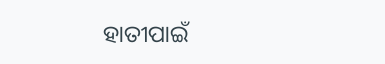ହାତୀପାଇଁ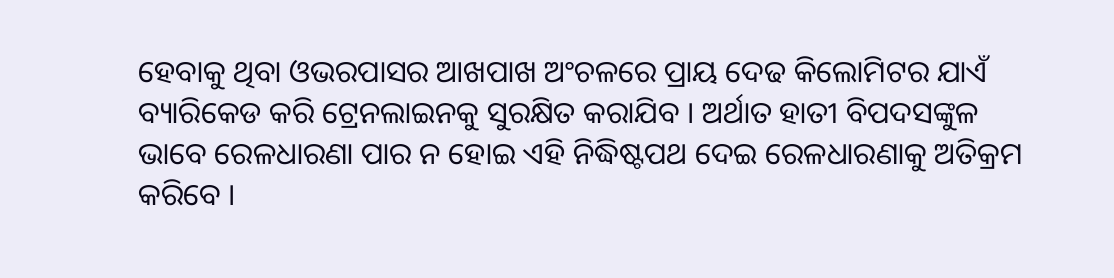ହେବାକୁ ଥିବା ଓଭରପାସର ଆଖପାଖ ଅଂଚଳରେ ପ୍ରାୟ ଦେଢ କିଲୋମିଟର ଯାଏଁ ବ୍ୟାରିକେଡ କରି ଟ୍ରେନଲାଇନକୁ ସୁରକ୍ଷିତ କରାଯିବ । ଅର୍ଥାତ ହାତୀ ବିପଦସଙ୍କୁଳ ଭାବେ ରେଳଧାରଣା ପାର ନ ହୋଇ ଏହି ନିଦ୍ଧିଷ୍ଟପଥ ଦେଇ ରେଳଧାରଣାକୁ ଅତିକ୍ରମ କରିବେ ।